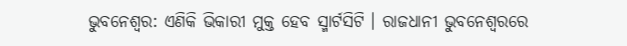ଭୁବନେଶ୍ବର: ଏଣିକି ଭିକାରୀ ମୁକ୍ତ ହେବ ସ୍ମାର୍ଟସିଟି । ରାଜଧାନୀ ଭୁବନେଶ୍ବରରେ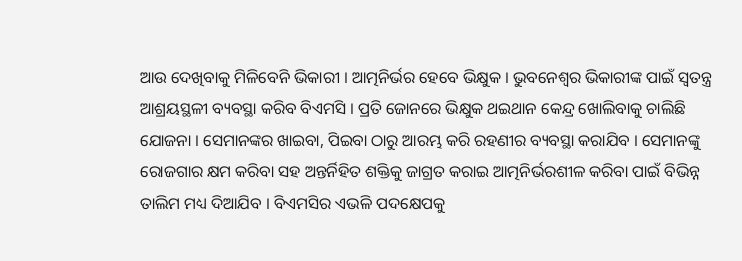ଆଉ ଦେଖିବାକୁ ମିଳିବେନି ଭିକାରୀ । ଆତ୍ମନିର୍ଭର ହେବେ ଭିକ୍ଷୁକ । ଭୁବନେଶ୍ୱର ଭିକାରୀଙ୍କ ପାଇଁ ସ୍ୱତନ୍ତ୍ର ଆଶ୍ରୟସ୍ଥଳୀ ବ୍ୟବସ୍ଥା କରିବ ବିଏମସି । ପ୍ରତି ଜୋନରେ ଭିକ୍ଷୁକ ଥଇଥାନ କେନ୍ଦ୍ର ଖୋଲିବାକୁ ଚାଲିଛି ଯୋଜନା । ସେମାନଙ୍କର ଖାଇବା, ପିଇବା ଠାରୁ ଆରମ୍ଭ କରି ରହଣୀର ବ୍ୟବସ୍ଥା କରାଯିବ । ସେମାନଙ୍କୁ ରୋଜଗାର କ୍ଷମ କରିବା ସହ ଅନ୍ତର୍ନିହିତ ଶକ୍ତିକୁ ଜାଗ୍ରତ କରାଇ ଆତ୍ମନିର୍ଭରଶୀଳ କରିବା ପାଇଁ ବିଭିନ୍ନ ତାଲିମ ମଧ୍ୟ ଦିଆଯିବ । ବିଏମସିର ଏଭଳି ପଦକ୍ଷେପକୁ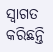ସ୍ୱାଗତ କରିଛନ୍ତି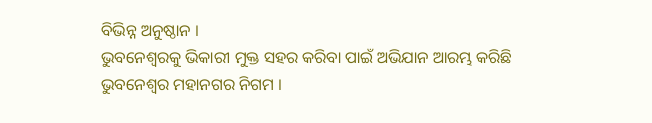ବିଭିନ୍ନ ଅନୁଷ୍ଠାନ ।
ଭୁବନେଶ୍ୱରକୁ ଭିକାରୀ ମୁକ୍ତ ସହର କରିବା ପାଇଁ ଅଭିଯାନ ଆରମ୍ଭ କରିଛି ଭୁବନେଶ୍ୱର ମହାନଗର ନିଗମ ।